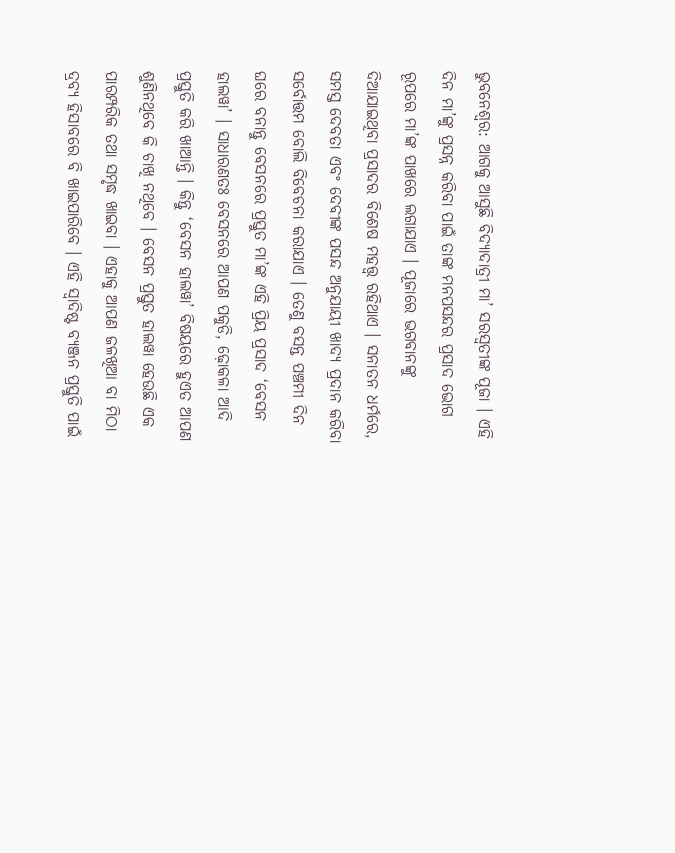ଭୁବନେଶ୍ଵର: ଆଗକୁ ଆସୁଛି ବିଦ୍ୟାଦାତ୍ରୀ ମା’ ସରସ୍ଵତୀଙ୍କ ପୂଜା । ଏହି ଦିନ ମା’ଙ୍କୁ ପ୍ରସନ୍ନ କରିବା ପାଇଁ ତାଙ୍କ ମନପସନ୍ଦର ପ୍ରସାଦ ଭୋଗ ରୂପରେ ମା’ଙ୍କ ପାଖରେ ଲଗାଯାଏ । ପୂଜାରେ ଭଗବାନଙ୍କୁ ଦିଆଯାଇଥିବା ପ୍ରସାଦର ବିଶେଷ ମହତ୍ତ୍ଵ ରହିଥାଏ । ସନାତନ ଧର୍ମରେ, ସମସ୍ତ ଦେବତା ଏବଂ ଦେବୀଙ୍କ ପସନ୍ଦ ଅନୁଯାୟୀ ଖାଦ୍ୟ ପ୍ରଦାନ କରିବା ସର୍ବୋତ୍ତମ ବୋଲି ବିବେଚନା କରାଯାଏ । ତେଣୁ ବସନ୍ତ ପଞ୍ଚମୀ ଦିନ ଘରେ ବନାନ୍ତୁ ବେସନରେ ପ୍ରସ୍ତୁତ ମା’ଙ୍କ ଏହି ପ୍ରିୟ ପ୍ରସାଦ ‘ବେସନ ହାଲୱା’ । ସାଧାରଣତଃ ବେସନରେ ଆପଣ ପକୁଡି, ଢ଼ୋକଳା ଆଦି ପ୍ରସ୍ତୁତି କରି ଖାଆନ୍ତି । କିନ୍ତୁ ‘ବେସନ ହାଲୱା’ ବିଷୟରେ ହୁଏତ ଆପଣ ଶୁଣିନଥିବେ କି ଚାଖି ନଥିବେ । ବେସନ ପ୍ରସ୍ତୁତ ହାଲୱା ହେଉଛି ଏକ ପାରମ୍ପରିକ ତଥା ସମୃଦ୍ଧ ଖାଇବା । ଏହାକୁ ଆପଣ ଜଳଖିଆ ବା ମିଠା ଦ୍ରବ୍ୟ ହିସାବରେ ବି ଖାଇପାରିବେ । ଏହି ସ୍ୱାଦିଷ୍ଟ ବ୍ୟଞ୍ଜନ ପ୍ରସ୍ତୁତି ପାଇଁ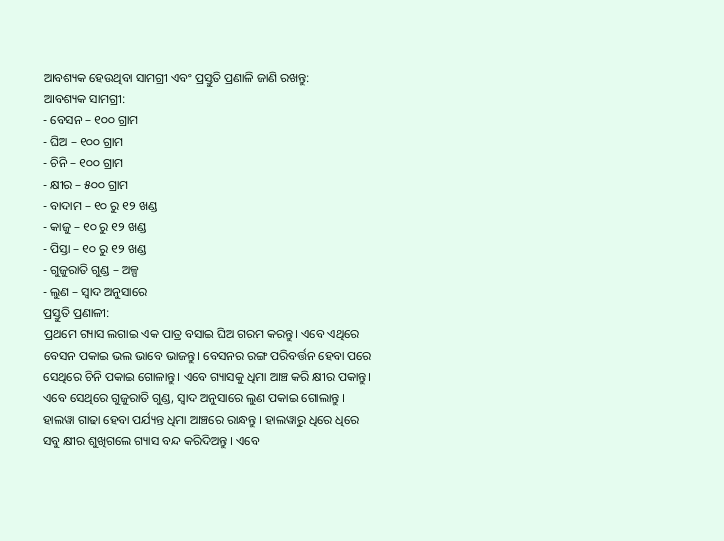ଆବଶ୍ୟକ ହେଉଥିବା ସାମଗ୍ରୀ ଏବଂ ପ୍ରସ୍ତୁତି ପ୍ରଣାଳି ଜାଣି ରଖନ୍ତୁ:
ଆବଶ୍ୟକ ସାମଗ୍ରୀ:
- ବେସନ – ୧୦୦ ଗ୍ରାମ
- ଘିଅ – ୧୦୦ ଗ୍ରାମ
- ଚିନି – ୧୦୦ ଗ୍ରାମ
- କ୍ଷୀର – ୫୦୦ ଗ୍ରାମ
- ବାଦାମ – ୧୦ ରୁ ୧୨ ଖଣ୍ଡ
- କାଜୁ – ୧୦ ରୁ ୧୨ ଖଣ୍ଡ
- ପିସ୍ତା – ୧୦ ରୁ ୧୨ ଖଣ୍ଡ
- ଗୁଜୁରାତି ଗୁଣ୍ଡ – ଅଳ୍ପ
- ଲୁଣ – ସ୍ଵାଦ ଅନୁସାରେ
ପ୍ରସ୍ତୁତି ପ୍ରଣାଳୀ:
ପ୍ରଥମେ ଗ୍ୟାସ ଲଗାଇ ଏକ ପାତ୍ର ବସାଇ ଘିଅ ଗରମ କରନ୍ତୁ। ଏବେ ଏଥିରେ ବେସନ ପକାଇ ଭଲ ଭାବେ ଭାଜନ୍ତୁ। ବେସନର ରଙ୍ଗ ପରିବର୍ତ୍ତନ ହେବା ପରେ ସେଥିରେ ଚିନି ପକାଇ ଗୋଳାନ୍ତୁ। ଏବେ ଗ୍ୟାସକୁ ଧିମା ଆଞ୍ଚ କରି କ୍ଷୀର ପକାନ୍ତୁ। ଏବେ ସେଥିରେ ଗୁଜୁରାତି ଗୁଣ୍ଡ, ସ୍ଵାଦ ଅନୁସାରେ ଲୁଣ ପକାଇ ଗୋଲାନ୍ତୁ । ହାଲୱା ଗାଢା ହେବା ପର୍ଯ୍ୟନ୍ତ ଧିମା ଆଞ୍ଚରେ ରାନ୍ଧନ୍ତୁ । ହାଲୱାରୁ ଧିରେ ଧିରେ ସବୁ କ୍ଷୀର ଶୁଖିଗଲେ ଗ୍ୟାସ ବନ୍ଦ କରିଦିଅନ୍ତୁ । ଏବେ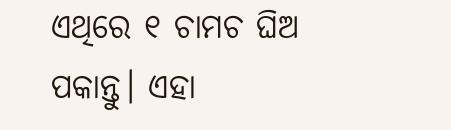ଏଥିରେ ୧ ଚାମଚ ଘିଅ ପକାନ୍ତୁ। ଏହା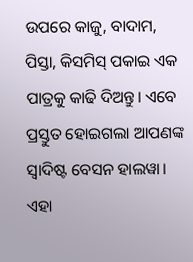ଉପରେ କାଜୁ, ବାଦାମ, ପିସ୍ତା, କିସମିସ୍ ପକାଇ ଏକ ପାତ୍ରକୁ କାଢି ଦିଅନ୍ତୁ। ଏବେ ପ୍ରସ୍ତୁତ ହୋଇଗଲା ଆପଣଙ୍କ ସ୍ଵାଦିଷ୍ଟ ବେସନ ହାଲୱା। ଏହା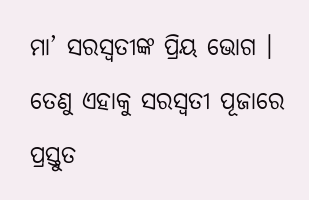ମା’ ସରସ୍ଵତୀଙ୍କ ପ୍ରିୟ ଭୋଗ । ତେଣୁ ଏହାକୁ ସରସ୍ଵତୀ ପୂଜାରେ ପ୍ରସ୍ତୁତ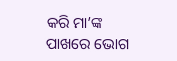କରି ମା’ଙ୍କ ପାଖରେ ଭୋଗ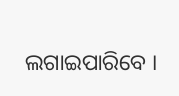ଲଗାଇପାରିବେ ।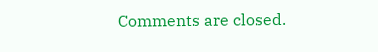Comments are closed.